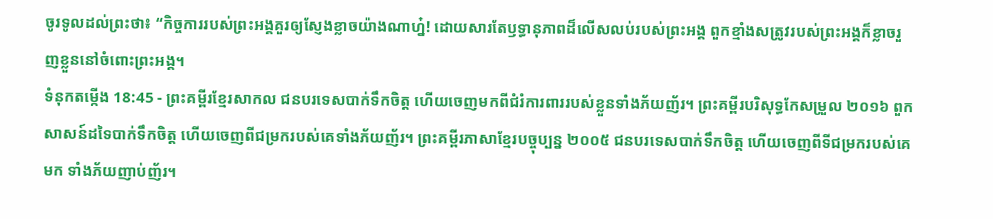ចូរទូលដល់ព្រះថា៖ “កិច្ចការរបស់ព្រះអង្គគួរឲ្យស្ញែងខ្លាចយ៉ាងណាហ្ន៎! ដោយសារតែឫទ្ធានុភាពដ៏លើសលប់របស់ព្រះអង្គ ពួកខ្មាំងសត្រូវរបស់ព្រះអង្គក៏ខ្លាចរួញខ្លួននៅចំពោះព្រះអង្គ។
ទំនុកតម្កើង 18:45 - ព្រះគម្ពីរខ្មែរសាកល ជនបរទេសបាក់ទឹកចិត្ត ហើយចេញមកពីជំរំការពាររបស់ខ្លួនទាំងភ័យញ័រ។ ព្រះគម្ពីរបរិសុទ្ធកែសម្រួល ២០១៦ ពួកសាសន៍ដទៃបាក់ទឹកចិត្ត ហើយចេញពីជម្រករបស់គេទាំងភ័យញ័រ។ ព្រះគម្ពីរភាសាខ្មែរបច្ចុប្បន្ន ២០០៥ ជនបរទេសបាក់ទឹកចិត្ត ហើយចេញពីទីជម្រករបស់គេមក ទាំងភ័យញាប់ញ័រ។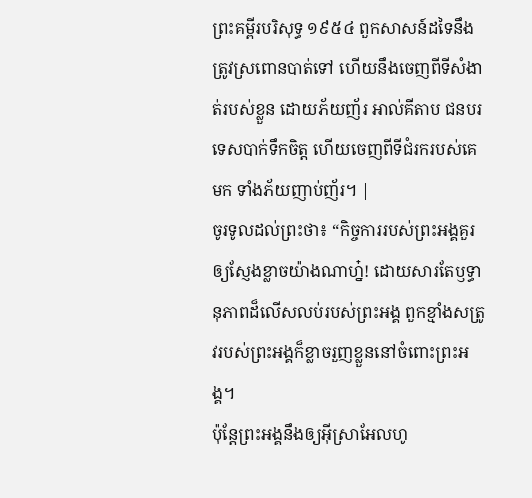ព្រះគម្ពីរបរិសុទ្ធ ១៩៥៤ ពួកសាសន៍ដទៃនឹងត្រូវស្រពោនបាត់ទៅ ហើយនឹងចេញពីទីសំងាត់របស់ខ្លួន ដោយភ័យញ័រ អាល់គីតាប ជនបរទេសបាក់ទឹកចិត្ត ហើយចេញពីទីជំរករបស់គេមក ទាំងភ័យញាប់ញ័រ។ |
ចូរទូលដល់ព្រះថា៖ “កិច្ចការរបស់ព្រះអង្គគួរឲ្យស្ញែងខ្លាចយ៉ាងណាហ្ន៎! ដោយសារតែឫទ្ធានុភាពដ៏លើសលប់របស់ព្រះអង្គ ពួកខ្មាំងសត្រូវរបស់ព្រះអង្គក៏ខ្លាចរួញខ្លួននៅចំពោះព្រះអង្គ។
ប៉ុន្តែព្រះអង្គនឹងឲ្យអ៊ីស្រាអែលហូ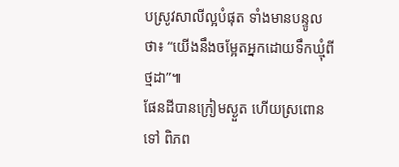បស្រូវសាលីល្អបំផុត ទាំងមានបន្ទូលថា៖ “យើងនឹងចម្អែតអ្នកដោយទឹកឃ្មុំពីថ្មដា”៕
ផែនដីបានក្រៀមស្ងួត ហើយស្រពោនទៅ ពិភព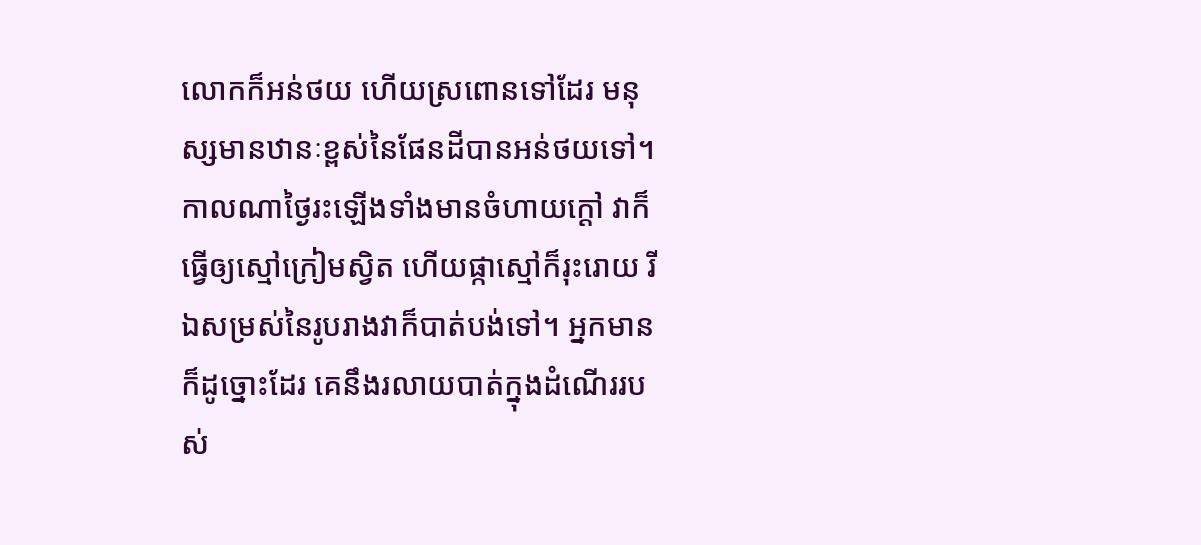លោកក៏អន់ថយ ហើយស្រពោនទៅដែរ មនុស្សមានឋានៈខ្ពស់នៃផែនដីបានអន់ថយទៅ។
កាលណាថ្ងៃរះឡើងទាំងមានចំហាយក្ដៅ វាក៏ធ្វើឲ្យស្មៅក្រៀមស្វិត ហើយផ្កាស្មៅក៏រុះរោយ រីឯសម្រស់នៃរូបរាងវាក៏បាត់បង់ទៅ។ អ្នកមានក៏ដូច្នោះដែរ គេនឹងរលាយបាត់ក្នុងដំណើររបស់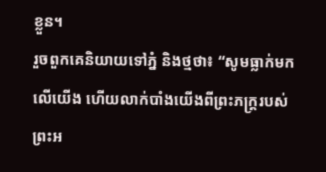ខ្លួន។
រួចពួកគេនិយាយទៅភ្នំ និងថ្មថា៖ “សូមធ្លាក់មកលើយើង ហើយលាក់បាំងយើងពីព្រះភក្ត្ររបស់ព្រះអ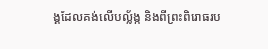ង្គដែលគង់លើបល្ល័ង្ក និងពីព្រះពិរោធរប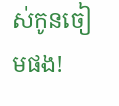ស់កូនចៀមផង!